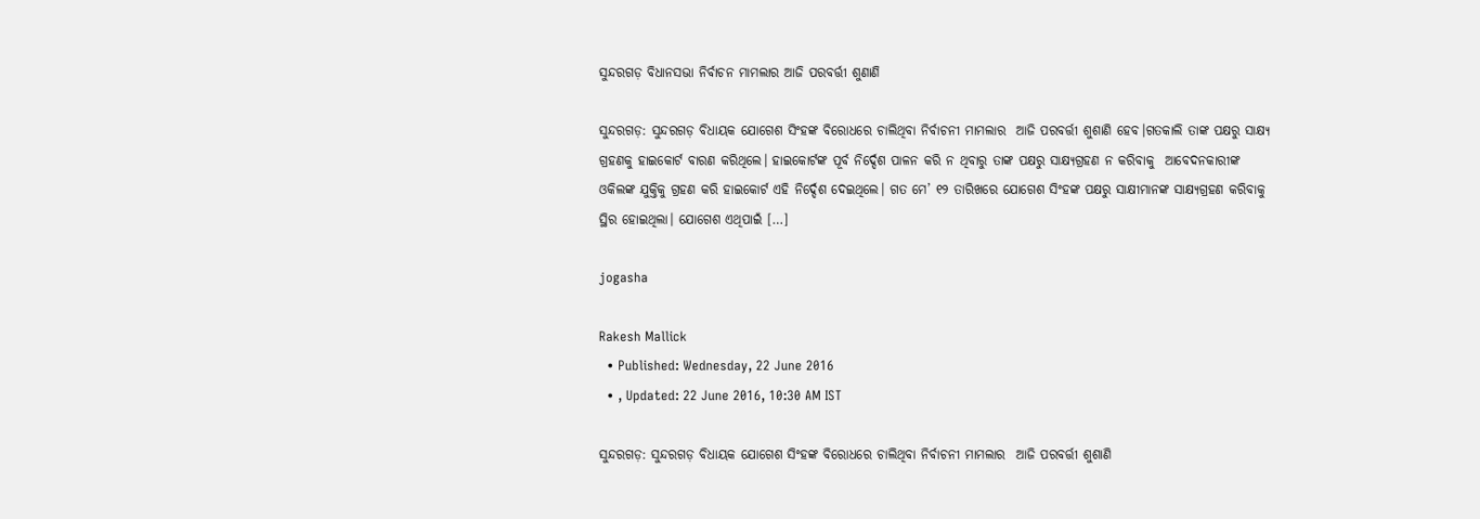ସୁନ୍ଦରଗଡ଼ ବିଧାନସଭା ନିର୍ବାଚନ ମାମଲାର ଆଜି ପରବର୍ତ୍ତୀ ଶୁଣାଣି

ସୁନ୍ଦରଗଡ଼: ସୁନ୍ଦରଗଡ଼ ବିଧାୟକ ଯୋଗେଶ ସିଂହଙ୍କ ବିରୋଧରେ ଚାଲିଥିବା ନିର୍ବାଚନୀ ମାମଲାର  ଆଜି ପରବର୍ତ୍ତୀ ଶୁଶାଣି ହେବ।ଗତକାଲି ତାଙ୍କ ପକ୍ଷରୁ ସାକ୍ଷ୍ୟ ଗ୍ରହଣକୁ ହାଇକୋର୍ଟ ବାରଣ କରିଥିଲେ। ହାଇକୋର୍ଟଙ୍କ ପୂର୍ବ ନିର୍ଦ୍ଦେଶ ପାଳନ କରି ନ ଥିବାରୁ ତାଙ୍କ ପକ୍ଷରୁ ସାକ୍ଷ୍ୟଗ୍ରହଣ ନ କରିବାକୁ  ଆବେଦନକାରୀଙ୍କ ଓକିଲଙ୍କ ଯୁକ୍ତିକୁ ଗ୍ରହଣ କରି ହାଇକୋର୍ଟ ଏହି ନିର୍ଦ୍ଦେଶ ଦେଇଥିଲେ। ଗତ ମେ’ ୧୨ ତାରିଖରେ ଯୋଗେଶ ସିଂହଙ୍କ ପକ୍ଷରୁ ସାକ୍ଷୀମାନଙ୍କ ସାକ୍ଷ୍ୟଗ୍ରହଣ କରିବାକୁ ସ୍ଥିର ହୋଇଥିଲା। ଯୋଗେଶ ଏଥିପାଇଁ […]

jogasha

Rakesh Mallick
  • Published: Wednesday, 22 June 2016
  • , Updated: 22 June 2016, 10:30 AM IST

ସୁନ୍ଦରଗଡ଼: ସୁନ୍ଦରଗଡ଼ ବିଧାୟକ ଯୋଗେଶ ସିଂହଙ୍କ ବିରୋଧରେ ଚାଲିଥିବା ନିର୍ବାଚନୀ ମାମଲାର  ଆଜି ପରବର୍ତ୍ତୀ ଶୁଶାଣି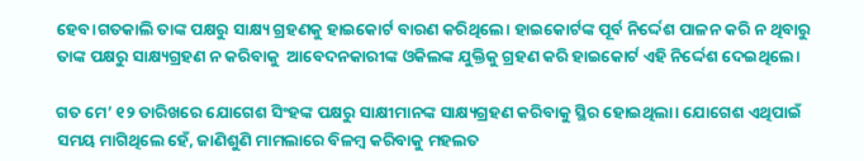ହେବ।ଗତକାଲି ତାଙ୍କ ପକ୍ଷରୁ ସାକ୍ଷ୍ୟ ଗ୍ରହଣକୁ ହାଇକୋର୍ଟ ବାରଣ କରିଥିଲେ। ହାଇକୋର୍ଟଙ୍କ ପୂର୍ବ ନିର୍ଦ୍ଦେଶ ପାଳନ କରି ନ ଥିବାରୁ ତାଙ୍କ ପକ୍ଷରୁ ସାକ୍ଷ୍ୟଗ୍ରହଣ ନ କରିବାକୁ  ଆବେଦନକାରୀଙ୍କ ଓକିଲଙ୍କ ଯୁକ୍ତିକୁ ଗ୍ରହଣ କରି ହାଇକୋର୍ଟ ଏହି ନିର୍ଦ୍ଦେଶ ଦେଇଥିଲେ।

ଗତ ମେ’ ୧୨ ତାରିଖରେ ଯୋଗେଶ ସିଂହଙ୍କ ପକ୍ଷରୁ ସାକ୍ଷୀମାନଙ୍କ ସାକ୍ଷ୍ୟଗ୍ରହଣ କରିବାକୁ ସ୍ଥିର ହୋଇଥିଲା। ଯୋଗେଶ ଏଥିପାଇଁ ସମୟ ମାଗିଥିଲେ ହେଁ, ଜାଣିଶୁଣି ମାମଲାରେ ବିଳମ୍ବ କରିବାକୁ ମହଲତ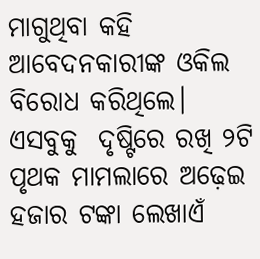ମାଗୁଥିବା କହି ଆବେଦନକାରୀଙ୍କ ଓକିଲ  ବିରୋଧ କରିଥିଲେ। ଏସବୁକୁ  ଦୃଷ୍ଟିରେ ରଖି ୨ଟି ପୃଥକ ମାମଲାରେ ଅଢ଼େଇ ହଜାର ଟଙ୍କା ଲେଖାଏଁ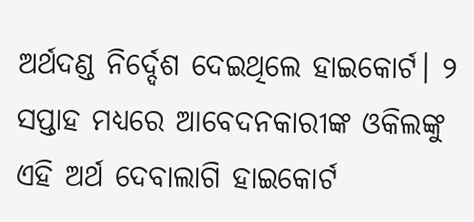ଅର୍ଥଦଣ୍ଡ ନିର୍ଦ୍ଦେଶ ଦେଇଥିଲେ ହାଇକୋର୍ଟ। ୨ ସପ୍ତାହ ମଧ୍ୟରେ ଆବେଦନକାରୀଙ୍କ ଓକିଲଙ୍କୁ ଏହି ଅର୍ଥ ଦେବାଲାଗି ହାଇକୋର୍ଟ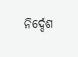ନିର୍ଦ୍ଦେଶ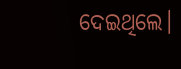ଦେଇଥିଲେ।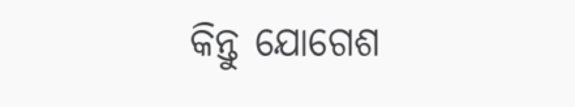କିନ୍ତୁ ଯୋଗେଶ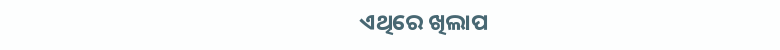ଏଥିରେ ଖିଲାପ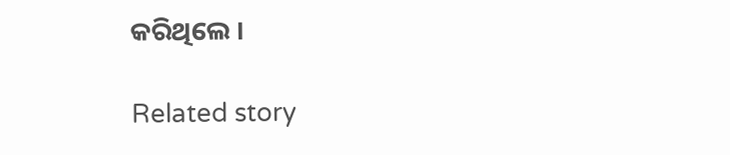କରିଥିଲେ ।

Related story